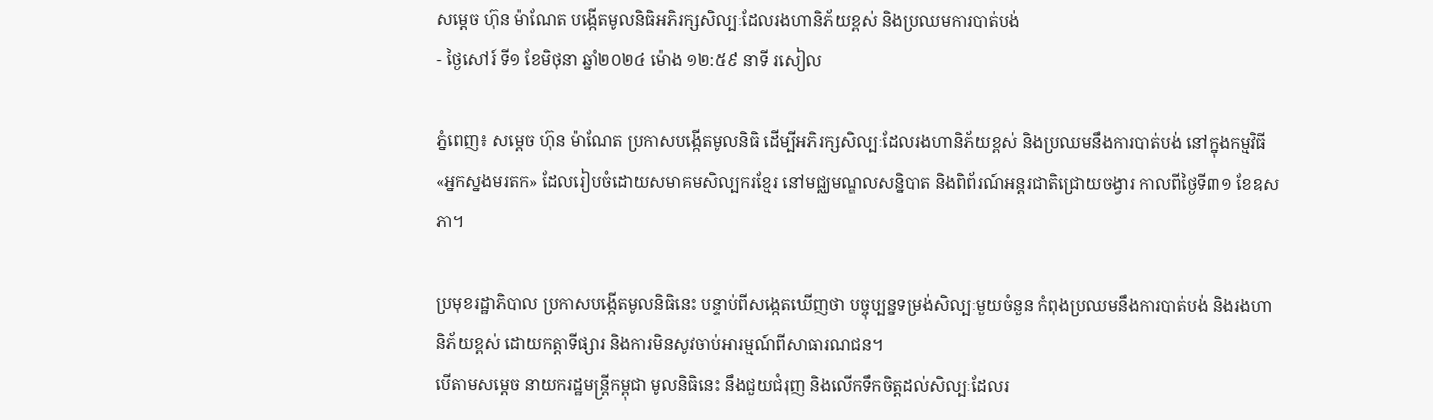សម្តេច ហ៊ុន ម៉ាណែត បង្កើតមូលនិធិអភិរក្សសិល្បៈដែលរងហានិភ័យខ្ពស់ និងប្រឈមការបាត់បង់
- ថ្ងៃសៅរ៍ ទី១ ខែមិថុនា ឆ្នាំ២០២៤ ម៉ោង ១២:៥៩ នាទី រសៀល

ភ្នំពេញ៖ សម្ដេច ហ៊ុន ម៉ាណែត ប្រកាសបង្កើតមូលនិធិ ដើម្បីអភិរក្សសិល្បៈដែលរងហានិភ័យខ្ពស់ និងប្រឈមនឹងការបាត់បង់ នៅក្នុងកម្មវិធី«អ្នកស្នងមរតក» ដែលរៀបចំដោយសមាគមសិល្បករខ្មែរ នៅមជ្ឈមណ្ឌលសន្និបាត និងពិព័រណ៍អន្តរជាតិជ្រោយចង្វារ កាលពីថ្ងៃទី៣១ ខែឧសភា។

ប្រមុខរដ្ឋាភិបាល ប្រកាសបង្កើតមូលនិធិនេះ បន្ទាប់ពីសង្កេតឃើញថា បច្ចុប្បន្នទម្រង់សិល្បៈមួយចំនួន កំពុងប្រឈមនឹងការបាត់បង់ និងរងហានិភ័យខ្ពស់ ដោយកត្តាទីផ្សារ និងការមិនសូវចាប់អារម្មណ៍ពីសាធារណជន។
បើតាមសម្តេច នាយករដ្ឋមន្រ្ដីកម្ពុជា មូលនិធិនេះ នឹងជួយជំរុញ និងលើកទឹកចិត្តដល់សិល្បៈដែលរ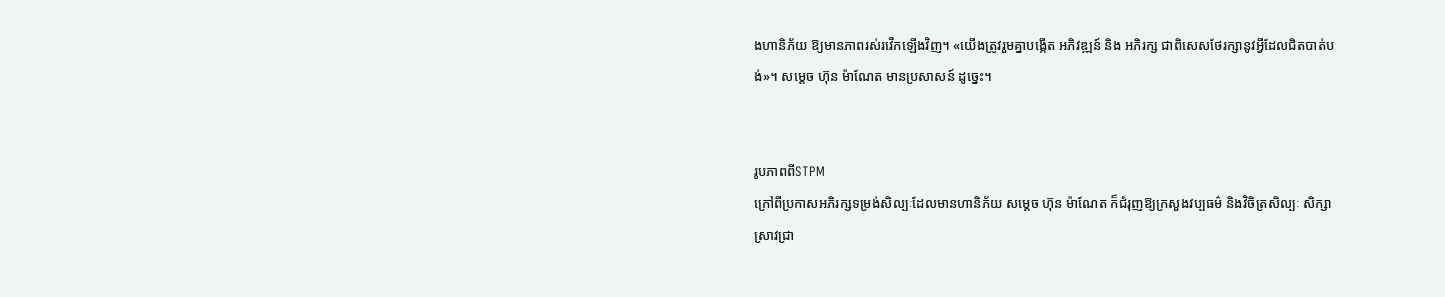ងហានិភ័យ ឱ្យមានភាពរស់រវើកឡើងវិញ។ «យើងត្រូវរួមគ្នាបង្កើត អភិវឌ្ឍន៍ និង អភិរក្ស ជាពិសេសថែរក្សានូវអ្វីដែលជិតបាត់បង់»។ សម្ដេច ហ៊ុន ម៉ាណែត មានប្រសាសន៍ ដូច្នេះ។


រូបភាពពីSTPM
ក្រៅពីប្រកាសអភិរក្សទម្រង់សិល្បៈដែលមានហានិភ័យ សម្ដេច ហ៊ុន ម៉ាណែត ក៏ជំរុញឱ្យក្រសួងវប្បធម៌ និងវិចិត្រសិល្បៈ សិក្សាស្រាវជ្រា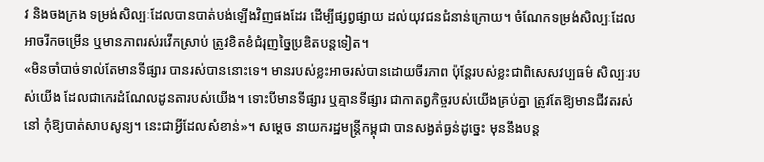វ និងចងក្រង ទម្រង់សិល្បៈដែលបានបាត់បង់ឡើងវិញផងដែរ ដើម្បីផ្សព្វផ្សាយ ដល់យុវជនជំនាន់ក្រោយ។ ចំណែកទម្រង់សិល្បៈដែលអាចរីកចម្រើន ឬមានភាពរស់រវើកស្រាប់ ត្រូវខិតខំជំរុញច្នៃប្រឌិតបន្ដទៀត។
«មិនចាំបាច់ទាល់តែមានទីផ្សារ បានរស់បាននោះទេ។ មានរបស់ខ្លះអាចរស់បានដោយចីរភាព ប៉ុន្តែរបស់ខ្លះជាពិសេសវប្បធម៌ សិល្បៈរបស់យើង ដែលជាកេរដំណែលដូនតារបស់យើង។ ទោះបីមានទីផ្សារ ឬគ្មានទីផ្សារ ជាកាតព្វកិច្ចរបស់យើងគ្រប់គ្នា ត្រូវតែឱ្យមានជីវតរស់នៅ កុំឱ្យបាត់សាបសូន្យ។ នេះជាអ្វីដែលសំខាន់»។ សម្តេច នាយករដ្ឋមន្រ្តីកម្ពុជា បានសង្ងត់ធ្ងន់ដូច្នេះ មុននឹងបន្ត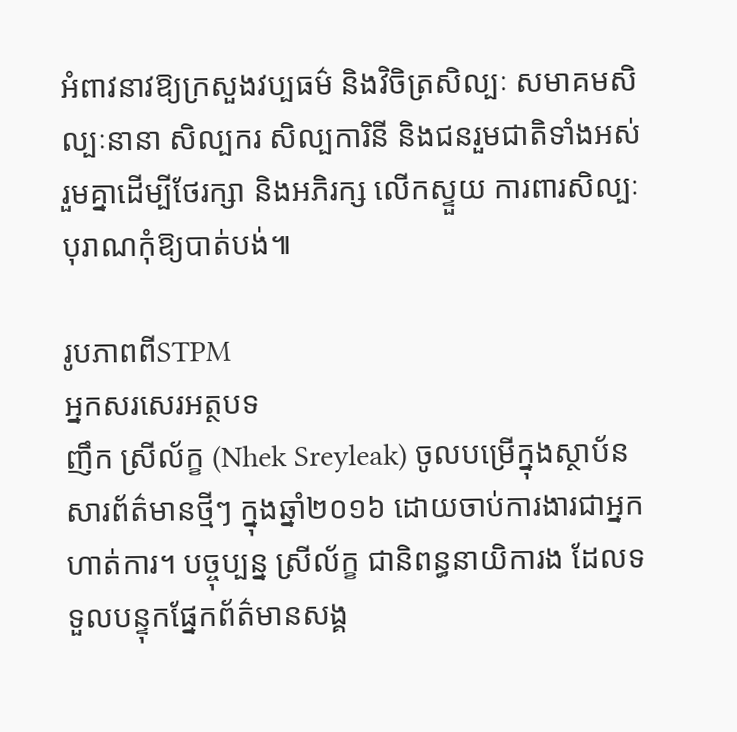អំពាវនាវឱ្យក្រសួងវប្បធម៌ និងវិចិត្រសិល្បៈ សមាគមសិល្បៈនានា សិល្បករ សិល្បការិនី និងជនរួមជាតិទាំងអស់ រួមគ្នាដើម្បីថែរក្សា និងអភិរក្ស លើកស្ទួយ ការពារសិល្បៈបុរាណកុំឱ្យបាត់បង់៕

រូបភាពពីSTPM
អ្នកសរសេរអត្ថបទ
ញឹក ស្រីល័ក្ខ (Nhek Sreyleak) ចូលបម្រើក្នុងស្ថាប័នសារព័ត៌មានថ្មីៗ ក្នុងឆ្នាំ២០១៦ ដោយចាប់ការងារជាអ្នកហាត់ការ។ បច្ចុប្បន្ន ស្រីល័ក្ខ ជានិពន្ធនាយិការង ដែលទទួលបន្ទុកផ្នែកព័ត៌មានសង្គ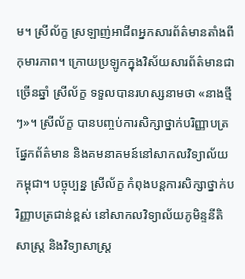ម។ ស្រីល័ក្ខ ស្រឡាញ់អាជីពអ្នកសារព័ត៌មានតាំងពីកុមារភាព។ ក្រោយប្រឡូកក្នុងវិស័យសារព័ត៌មានជាច្រើនឆ្នាំ ស្រីល័ក្ខ ទទួលបានរហស្សនាមថា «នាងថ្មីៗ»។ ស្រីល័ក្ខ បានបញ្ចប់ការសិក្សាថ្នាក់បរិញ្ញាបត្រផ្នែកព័ត៌មាន និងគមនាគមន៍នៅសាកលវិទ្យាល័យកម្ពុជា។ បច្ចុប្បន្ន ស្រីល័ក្ខ កំពុងបន្តការសិក្សាថ្នាក់បរិញ្ញាបត្រជាន់ខ្ពស់ នៅសាកលវិទ្យាល័យភូមិន្ទនីតិសាស្រ្ត និងវិទ្យាសាស្រ្ត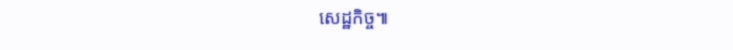សេដ្ឋកិច្ច៕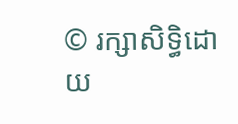© រក្សាសិទ្ធិដោយ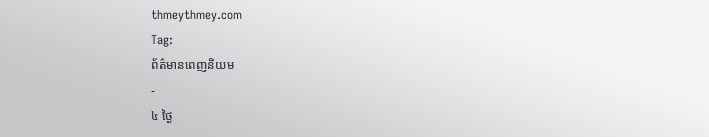thmeythmey.com
Tag:
ព័ត៌មានពេញនិយម
-
៤ ថ្ងៃ